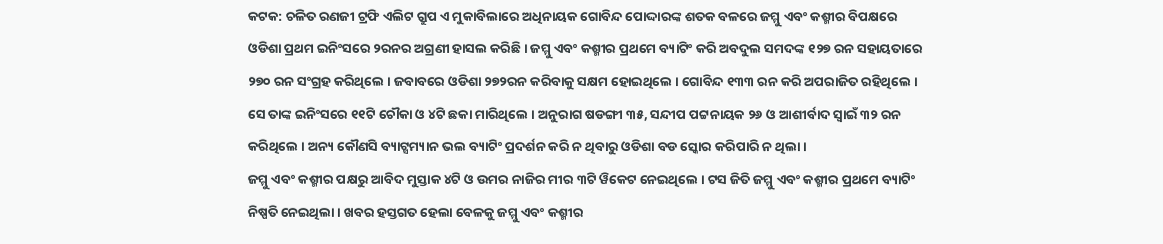କଟକ: ଚଳିତ ରଣଜୀ ଟ୍ରଫି ଏଲିଟ ଗ୍ରୁପ ଏ ମୁକାବିଲାରେ ଅଧିନାୟକ ଗୋବିନ୍ଦ ପୋଦ୍ଦାରଙ୍କ ଶତକ ବଳରେ ଜମ୍ମୁ ଏବଂ କଶ୍ମୀର ବିପକ୍ଷରେ ଓଡିଶା ପ୍ରଥମ ଇନିଂସରେ ୨ରନର ଅଗ୍ରଣୀ ହାସଲ କରିଛି । ଜମ୍ମୁ ଏବଂ କଶ୍ମୀର ପ୍ରଥମେ ବ୍ୟାଟିଂ କରି ଅବଦୁଲ ସମଦଙ୍କ ୧୨୭ ରନ ସହାୟତାରେ ୨୭୦ ରନ ସଂଗ୍ରହ କରିଥିଲେ । ଜବାବରେ ଓଡିଶା ୨୭୨ରନ କରିବାକୁ ସକ୍ଷମ ହୋଇଥିଲେ । ଗୋବିନ୍ଦ ୧୩୩ ରନ କରି ଅପରାଜିତ ରହିଥିଲେ । ସେ ତାଙ୍କ ଇନିଂସରେ ୧୧ଟି ଚୌକା ଓ ୪ଟି ଛକା ମାରିଥିଲେ । ଅନୁରାଗ ଷଡଙ୍ଗୀ ୩୫, ସନ୍ଦୀପ ପଟ୍ଟନାୟକ ୨୬ ଓ ଆଶୀର୍ବାଦ ସ୍ୱାଇଁ ୩୨ ରନ କରିଥିଲେ । ଅନ୍ୟ କୌଣସି ବ୍ୟାଟ୍ସମ୍ୟାନ ଭଲ ବ୍ୟାଟିଂ ପ୍ରଦର୍ଶନ କରି ନ ଥିବାରୁ ଓଡିଶା ବଡ ସ୍କୋର କରିପାରି ନ ଥିଲା ।
ଜମ୍ମୁ ଏବଂ କଶ୍ମୀର ପକ୍ଷରୁ ଆବିଦ ମୁସ୍ତାକ ୪ଟି ଓ ଉମର ନାଜିର ମୀର ୩ଟି ୱିକେଟ ନେଇଥିଲେ । ଟସ ଜିତି ଜମ୍ମୁ ଏବଂ କଶ୍ମୀର ପ୍ରଥମେ ବ୍ୟାଟିଂ ନିଷ୍ପତି ନେଇଥିଲା । ଖବର ହସ୍ତଗତ ହେଲା ବେଳକୁ ଜମ୍ମୁ ଏବଂ କଶ୍ମୀର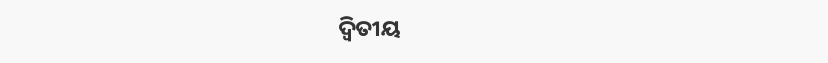ଦ୍ୱିତୀୟ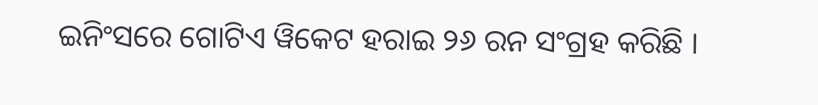ଇନିଂସରେ ଗୋଟିଏ ୱିକେଟ ହରାଇ ୨୬ ରନ ସଂଗ୍ରହ କରିଛି ।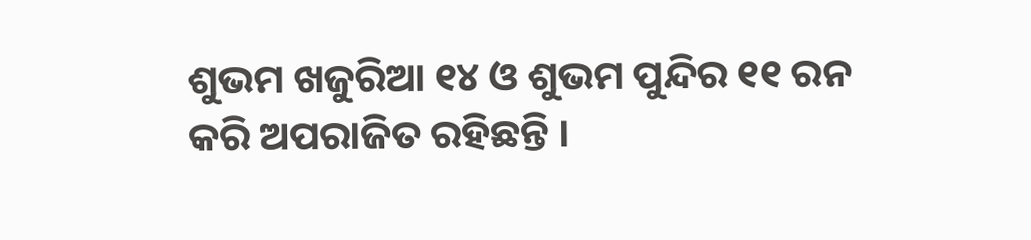ଶୁଭମ ଖଜୁରିଆ ୧୪ ଓ ଶୁଭମ ପୁନ୍ଦିର ୧୧ ରନ କରି ଅପରାଜିତ ରହିଛନ୍ତି ।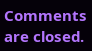Comments are closed.